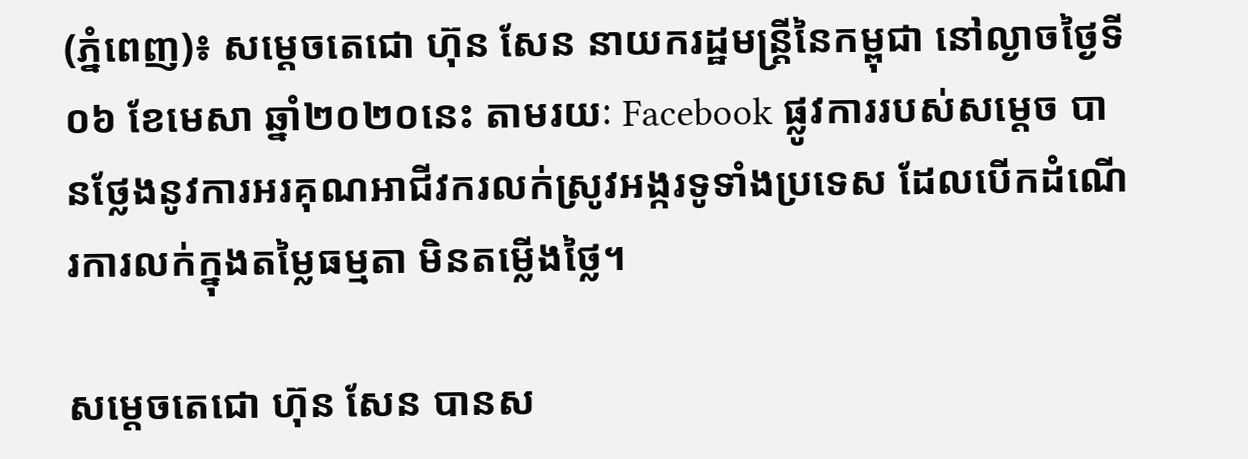(ភ្នំពេញ)៖ សម្តេចតេជោ ហ៊ុន សែន នាយករដ្ឋមន្ត្រីនៃកម្ពុជា នៅល្ងាចថ្ងៃទី០៦ ខែមេសា ឆ្នាំ២០២០នេះ តាមរយៈ Facebook ផ្លូវការរបស់សម្តេច បានថ្លែងនូវការអរគុណអាជីវករលក់ស្រូវអង្ករទូទាំងប្រទេស ដែលបើកដំណើរការលក់ក្នុងតម្លៃធម្មតា មិនតម្លើងថ្លៃ។

សម្តេចតេជោ ហ៊ុន សែន បានស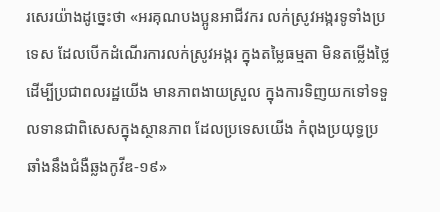រសេរយ៉ាងដូច្នេះថា «អរគុណបងប្អូនអាជីវករ លក់ស្រូវអង្ករទូទាំងប្រទេស ដែលបើកដំណើរការលក់ស្រូវអង្ករ ក្នុងតម្លៃធម្មតា មិនតម្លើងថ្លៃ ដើម្បីប្រជាពលរដ្ឋយើង មានភាពងាយស្រួល ក្នុងការទិញយកទៅទទួលទានជាពិសេសក្នុងស្ថានភាព ដែលប្រទេសយើង កំពុងប្រយុទ្ធប្រឆាំងនឹងជំងឺឆ្លងកូវីឌ-១៩»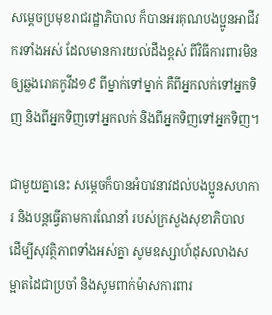សម្តេចប្រមុខរាជរដ្ឋាភិបាល ក៏បានអរគុណបងប្អូនអាជីវករទាំងអស់ ដែលមានការយល់ដឹងខ្ពស់ ពីវិធីការពារមិនឲ្យឆ្លងរោគកូវីដ១៩ ពីម្នាក់ទៅម្នាក់ គឺពីអ្នកលក់ទៅអ្នកទិញ និងពីអ្នកទិញទៅអ្នកលក់ និងពីអ្នកទិញទៅអ្នកទិញ។

ជាមួយគ្នានេះ សម្តេចក៏បានអំបាវនាវដល់បងប្អូនសហការ និងបន្តធ្វើតាមការណែនាំ របស់ក្រសួងសុខាភិបាល ដើម្បីសុវត្ថិភាពទាំងអស់គ្នា សូមឧស្សាហ៍ដុសលាងសម្អាតដៃជាប្រចាំ និងសូមពាក់ម៉ាសការពារ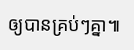ឲ្យបានគ្រប់ៗគ្នា៕